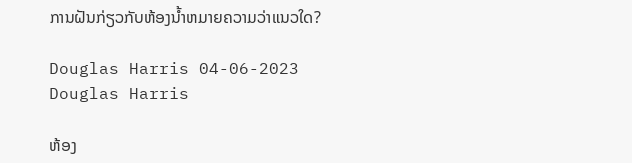ການຝັນກ່ຽວກັບຫ້ອງນ້ຳຫມາຍຄວາມວ່າແນວໃດ?

Douglas Harris 04-06-2023
Douglas Harris

ຫ້ອງ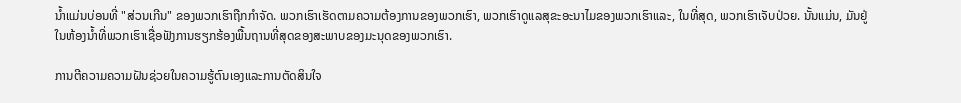ນ້ຳແມ່ນບ່ອນທີ່ "ສ່ວນເກີນ" ຂອງພວກເຮົາຖືກກໍາຈັດ. ພວກເຮົາເຮັດຕາມຄວາມຕ້ອງການຂອງພວກເຮົາ, ພວກເຮົາດູແລສຸຂະອະນາໄມຂອງພວກເຮົາແລະ, ໃນທີ່ສຸດ, ພວກເຮົາເຈັບປ່ວຍ. ນັ້ນແມ່ນ, ມັນຢູ່ໃນຫ້ອງນ້ຳທີ່ພວກເຮົາເຊື່ອຟັງການຮຽກຮ້ອງພື້ນຖານທີ່ສຸດຂອງສະພາບຂອງມະນຸດຂອງພວກເຮົາ.

ການຕີຄວາມຄວາມຝັນຊ່ວຍໃນຄວາມຮູ້ຕົນເອງແລະການຕັດສິນໃຈ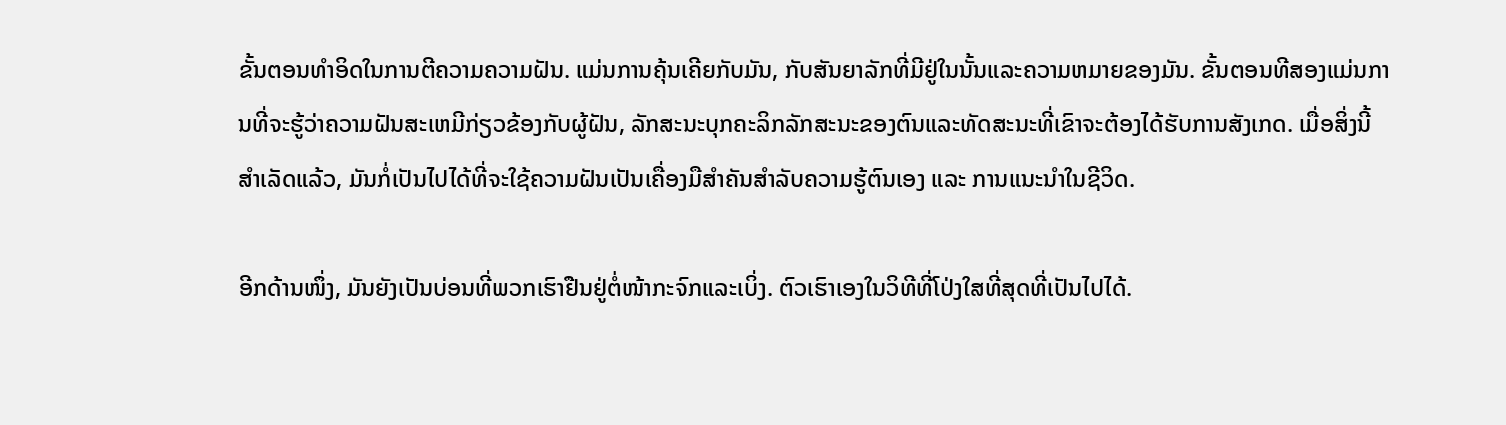ຂັ້ນຕອນທໍາອິດໃນການຕີຄວາມຄວາມຝັນ. ແມ່ນການຄຸ້ນເຄີຍກັບມັນ, ກັບສັນຍາລັກທີ່ມີຢູ່ໃນນັ້ນແລະຄວາມຫມາຍຂອງມັນ. ຂັ້ນຕອນທີສອງແມ່ນການທີ່ຈະຮູ້ວ່າຄວາມຝັນສະເຫມີກ່ຽວຂ້ອງກັບຜູ້ຝັນ, ລັກສະນະບຸກຄະລິກລັກສະນະຂອງຕົນແລະທັດສະນະທີ່ເຂົາຈະຕ້ອງໄດ້ຮັບການສັງເກດ. ເມື່ອສິ່ງນີ້ສຳເລັດແລ້ວ, ມັນກໍ່ເປັນໄປໄດ້ທີ່ຈະໃຊ້ຄວາມຝັນເປັນເຄື່ອງມືສຳຄັນສຳລັບຄວາມຮູ້ຕົນເອງ ແລະ ການແນະນຳໃນຊີວິດ.

ອີກດ້ານໜຶ່ງ, ມັນຍັງເປັນບ່ອນທີ່ພວກເຮົາຢືນຢູ່ຕໍ່ໜ້າກະຈົກແລະເບິ່ງ. ຕົວເຮົາເອງໃນວິທີທີ່ໂປ່ງໃສທີ່ສຸດທີ່ເປັນໄປໄດ້.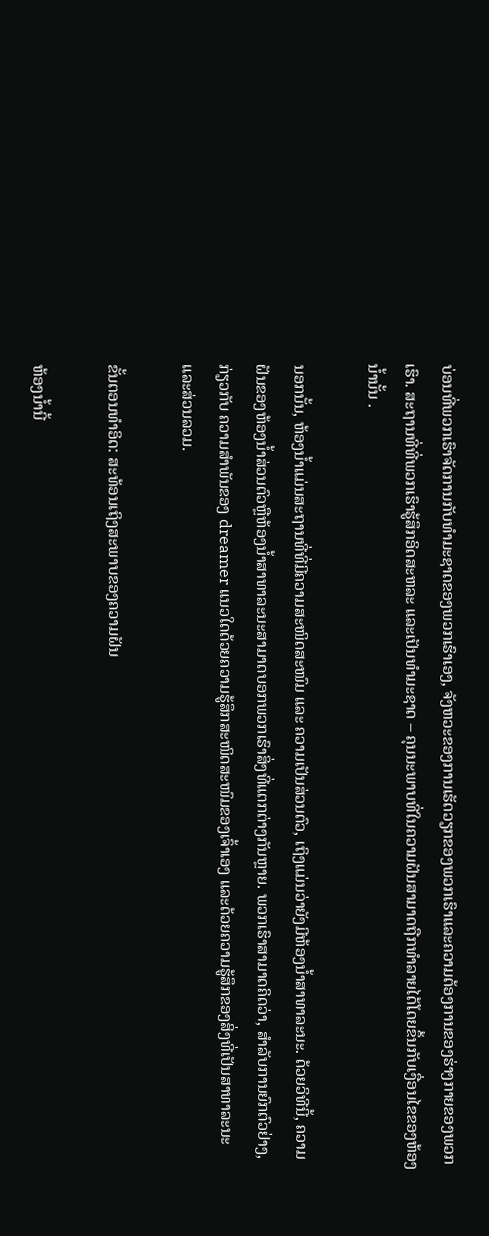ບ່ອນທີ່ພວກເຮົາຈັດການກັບທໍາມະຊາດຂອງພວກເຮົາເອງ, ຈັງຫວະຂອງການເຮັດວຽກຂອງພວກເຮົາແລະຄວາມຕ້ອງການຂອງຮ່າງກາຍຂອງພວກເຮົາ. ສະຖານທີ່ທີ່ພວກເຮົາຮູ້ສຶກອິດສະຫລະ ແລະເປັນທຳມະຊາດ – ຄຸນນະພາບທີ່ໃນຄວາມຝັນສາມາດຖືກທຳລາຍໄດ້ໂດຍຂຶ້ນກັບເງື່ອນໄຂຂອງຫ້ອງນ້ຳນັ້ນ .

ນອກນັ້ນ, ຫ້ອງນ້ຳແມ່ນສະຖານທີ່ທີ່ມີຄວາມສະໜິດສະໜົມ ແລະ ຄວາມເປັນສ່ວນຕົວ, ເຖິງແມ່ນວ່າຍັງມີຫ້ອງນ້ຳສາທາລະນະ. ດ້ວຍວິທີນີ້, ຄວາມຝັນຂອງຫ້ອງນ້ຳສ່ວນຕົວຫຼືຫ້ອງນ້ຳສາທາລະນະສາມາດບອກພວກເຮົາສິ່ງທີ່ແຕກຕ່າງກັນຫຼາຍ. ພວກເຮົາສາມາດຄິດວ່າ, ສໍາລັບການຍົກຕົວຢ່າງ, ກ່ຽວກັບ ຄວາມສໍາພັນຂອງ dreamer ແນວໃດດ້ວຍຄວາມຮູ້ສຶກສະໜິດສະໜົມຂອງເຈົ້າເອງ ແລະດ້ວຍຄວາມຮູ້ສຶກຂອງສິ່ງທີ່ເປັນສາທາລະນະ ແລະສ່ວນລວມ.

ຂັ້ນຕອນທຳອິດ: ສະທ້ອນເຖິງສະພາບຂອງຄວາມຝັນ

ຫ້ອງນ້ຳນີ້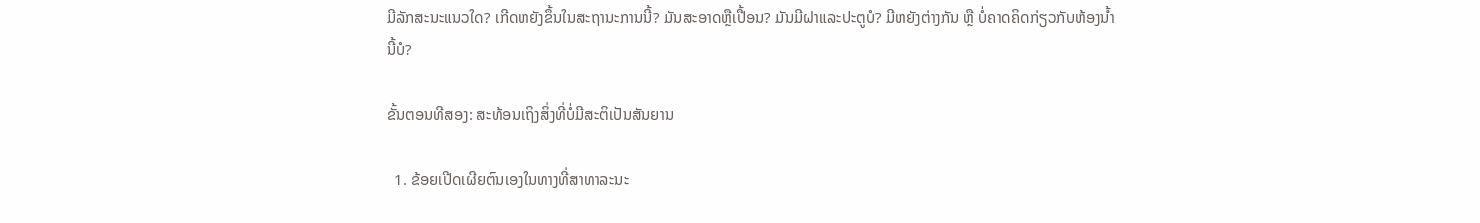ມີລັກສະນະແນວໃດ? ເກີດຫຍັງຂຶ້ນໃນສະຖານະການນີ້? ມັນສະອາດຫຼືເປື້ອນ? ມັນມີຝາແລະປະຕູບໍ? ມີຫຍັງຕ່າງກັນ ຫຼື ບໍ່ຄາດຄິດກ່ຽວກັບຫ້ອງນ້ຳນີ້ບໍ?

ຂັ້ນຕອນທີສອງ: ສະທ້ອນເຖິງສິ່ງທີ່ບໍ່ມີສະຕິເປັນສັນຍານ

  1. ຂ້ອຍເປີດເຜີຍຕົນເອງໃນທາງທີ່ສາທາລະນະ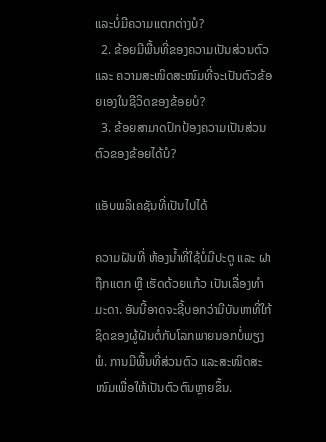ແລະບໍ່ມີຄວາມແຕກຕ່າງບໍ?
  2. ຂ້ອຍມີພື້ນທີ່ຂອງຄວາມເປັນສ່ວນຕົວ ແລະ ຄວາມສະໜິດສະໜົມທີ່ຈະເປັນຕົວຂ້ອຍເອງໃນຊີວິດຂອງຂ້ອຍບໍ?
  3. ຂ້ອຍສາມາດປົກປ້ອງຄວາມເປັນສ່ວນຕົວຂອງຂ້ອຍໄດ້ບໍ?

ແອັບພລິເຄຊັນທີ່ເປັນໄປໄດ້

ຄວາມຝັນທີ່ ຫ້ອງນ້ຳທີ່ໃຊ້ບໍ່ມີປະຕູ ແລະ ຝາຖືກແຕກ ຫຼື ເຮັດດ້ວຍແກ້ວ ເປັນເລື່ອງທຳມະດາ. ອັນນີ້ອາດຈະຊີ້ບອກວ່າມີບັນຫາທີ່ໃກ້ຊິດຂອງຜູ້ຝັນຕໍ່ກັບໂລກພາຍນອກບໍ່ພຽງພໍ. ການມີພື້ນທີ່ສ່ວນຕົວ ແລະສະໜິດສະໜົມເພື່ອໃຫ້ເປັນຕົວຕົນຫຼາຍຂຶ້ນ.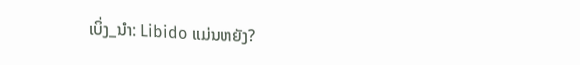ເບິ່ງ_ນຳ: Libido ແມ່ນຫຍັງ?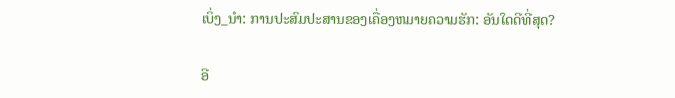ເບິ່ງ_ນຳ: ການປະສົມປະສານຂອງເຄື່ອງຫມາຍຄວາມຮັກ: ອັນໃດດີທີ່ສຸດ?

ອີ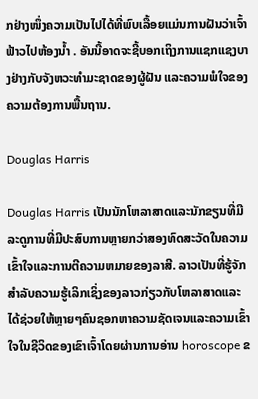ກຢ່າງໜຶ່ງຄວາມເປັນໄປໄດ້ທີ່ພົບເລື້ອຍແມ່ນການຝັນວ່າເຈົ້າ ຟ້າວໄປຫ້ອງນ້ຳ . ອັນນີ້ອາດຈະຊີ້ບອກເຖິງການແຊກແຊງບາງຢ່າງກັບຈັງຫວະທໍາມະຊາດຂອງຜູ້ຝັນ ແລະຄວາມພໍໃຈຂອງຄວາມຕ້ອງການພື້ນຖານ.

Douglas Harris

Douglas Harris ເປັນນັກໂຫລາສາດແລະນັກຂຽນທີ່ມີລະດູການທີ່ມີປະສົບການຫຼາຍກວ່າສອງທົດສະວັດໃນຄວາມເຂົ້າໃຈແລະການຕີຄວາມຫມາຍຂອງລາສີ. ລາວເປັນທີ່ຮູ້ຈັກສໍາລັບຄວາມຮູ້ເລິກເຊິ່ງຂອງລາວກ່ຽວກັບໂຫລາສາດແລະໄດ້ຊ່ວຍໃຫ້ຫຼາຍໆຄົນຊອກຫາຄວາມຊັດເຈນແລະຄວາມເຂົ້າໃຈໃນຊີວິດຂອງເຂົາເຈົ້າໂດຍຜ່ານການອ່ານ horoscope ຂ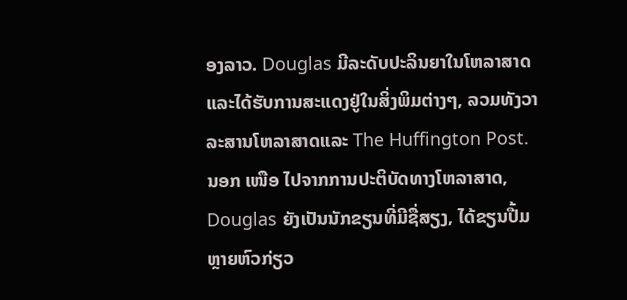ອງລາວ. Douglas ມີລະດັບປະລິນຍາໃນໂຫລາສາດແລະໄດ້ຮັບການສະແດງຢູ່ໃນສິ່ງພິມຕ່າງໆ, ລວມທັງວາລະສານໂຫລາສາດແລະ The Huffington Post. ນອກ ເໜືອ ໄປຈາກການປະຕິບັດທາງໂຫລາສາດ, Douglas ຍັງເປັນນັກຂຽນທີ່ມີຊື່ສຽງ, ໄດ້ຂຽນປື້ມຫຼາຍຫົວກ່ຽວ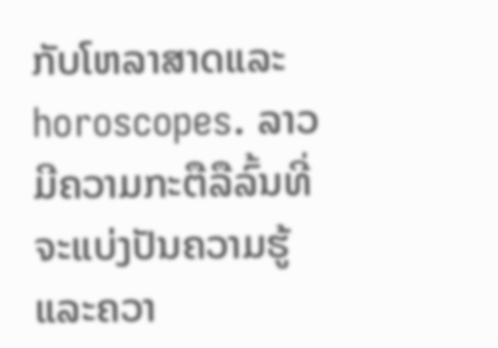ກັບໂຫລາສາດແລະ horoscopes. ລາວມີຄວາມກະຕືລືລົ້ນທີ່ຈະແບ່ງປັນຄວາມຮູ້ແລະຄວາ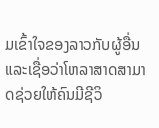ມເຂົ້າໃຈຂອງລາວກັບຜູ້ອື່ນແລະເຊື່ອວ່າໂຫລາສາດສາມາດຊ່ວຍໃຫ້ຄົນມີຊີວິ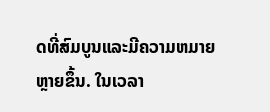ດທີ່ສົມບູນແລະມີຄວາມຫມາຍຫຼາຍຂຶ້ນ. ໃນເວລາ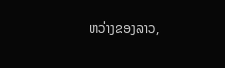ຫວ່າງຂອງລາວ,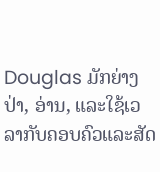Douglas ມັກຍ່າງປ່າ, ອ່ານ, ແລະໃຊ້ເວລາກັບຄອບຄົວແລະສັດ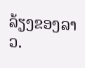ລ້ຽງຂອງລາວ.